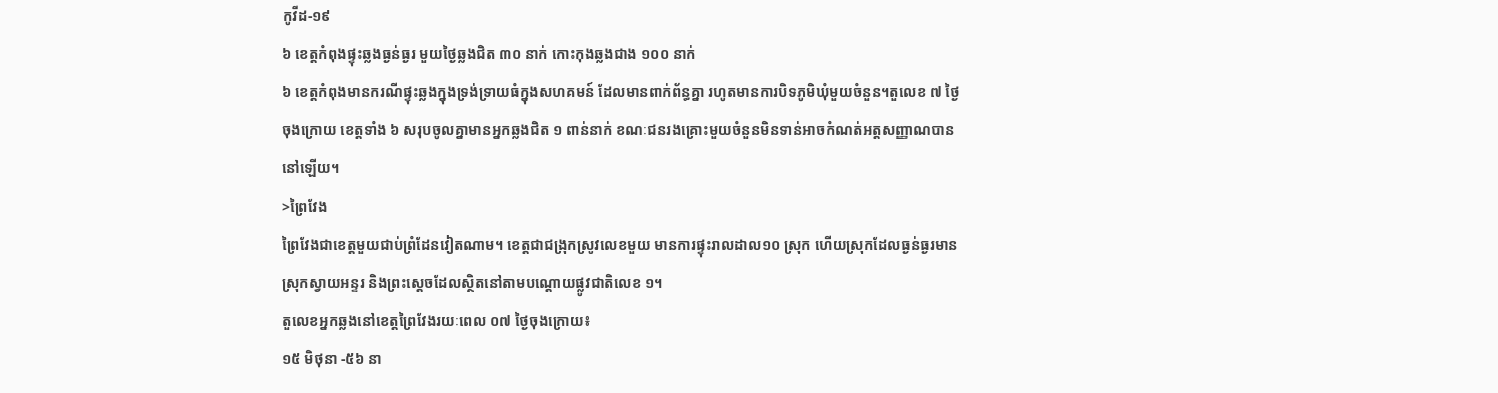កូវីដ-១៩
៦ ខេត្តកំពុងផ្ទុះឆ្លងធ្ងន់ធ្ងរ មួយថ្ងៃឆ្លងជិត ៣០ នាក់ កោះកុងឆ្លងជាង ១០០ នាក់
៦ ខេត្តកំពុងមានករណីផ្ទុះឆ្លងក្នុងទ្រង់ទ្រាយធំក្នុងសហគមន៍ ដែលមានពាក់ព័ន្ធគ្នា រហូតមានការបិទភូមិឃុំមួយចំនួន។តួលេខ ៧ ថ្ងៃចុងក្រោយ ខេត្តទាំង ៦ សរុបចូលគ្នាមានអ្នកឆ្លងជិត ១ ពាន់នាក់ ខណៈជនរងគ្រោះមួយចំនួនមិនទាន់អាចកំណត់អត្តសញ្ញាណបាននៅឡើយ។
>ព្រៃវែង
ព្រៃវែងជាខេត្តមួយជាប់ព្រំដែនវៀតណាម។ ខេត្តជាជង្រុកស្រូវលេខមួយ មានការផ្ទុះរាលដាល១០ ស្រុក ហើយស្រុកដែលធ្ងន់ធ្ងរមានស្រុកស្វាយអន្ទរ និងព្រះស្តេចដែលស្ថិតនៅតាមបណ្តោយផ្លូវជាតិលេខ ១។
តួលេខអ្នកឆ្លងនៅខេត្តព្រៃវែងរយៈពេល ០៧ ថ្ងៃចុងក្រោយ៖
១៥ មិថុនា -៥៦ នា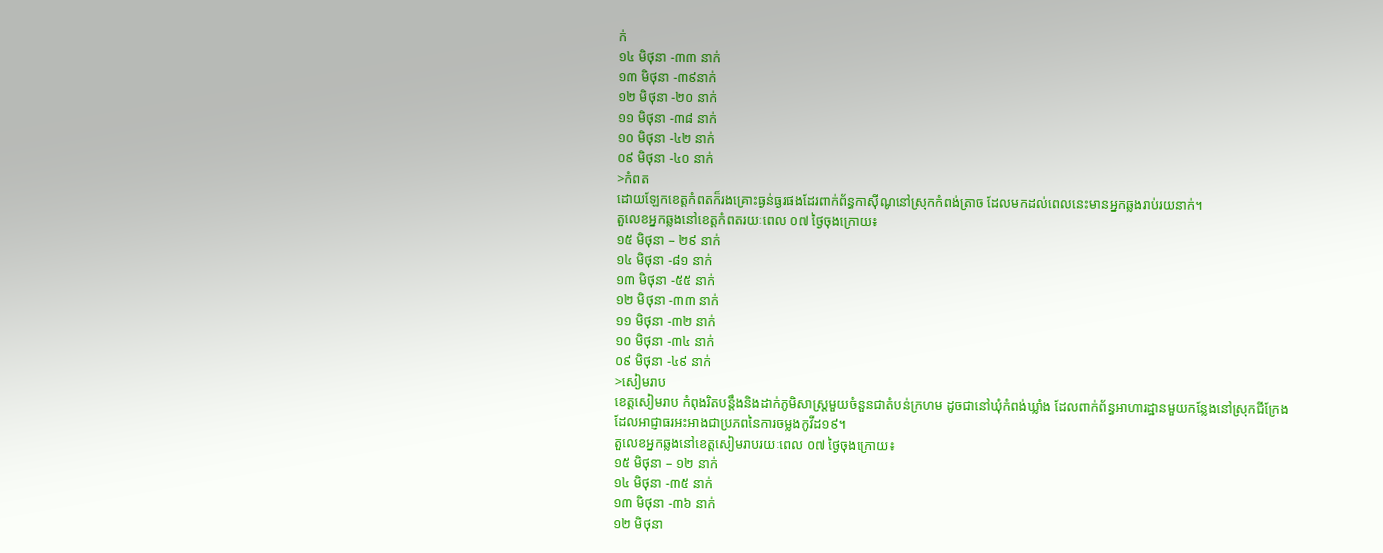ក់
១៤ មិថុនា -៣៣ នាក់
១៣ មិថុនា -៣៩នាក់
១២ មិថុនា -២០ នាក់
១១ មិថុនា -៣៨ នាក់
១០ មិថុនា -៤២ នាក់
០៩ មិថុនា -៤០ នាក់
>កំពត
ដោយឡែកខេត្តកំពតក៏រងគ្រោះធ្ងន់ធ្ងរផងដែរពាក់ព័ន្ធកាស៊ីណូនៅស្រុកកំពង់ត្រាច ដែលមកដល់ពេលនេះមានអ្នកឆ្លងរាប់រយនាក់។
តួលេខអ្នកឆ្លងនៅខេត្តកំពតរយៈពេល ០៧ ថ្ងៃចុងក្រោយ៖
១៥ មិថុនា – ២៩ នាក់
១៤ មិថុនា -៨១ នាក់
១៣ មិថុនា -៥៥ នាក់
១២ មិថុនា -៣៣ នាក់
១១ មិថុនា -៣២ នាក់
១០ មិថុនា -៣៤ នាក់
០៩ មិថុនា -៤៩ នាក់
>សៀមរាប
ខេត្តសៀមរាប កំពុងរិតបន្តឹងនិងដាក់ភូមិសាស្រ្ដមួយចំនួនជាតំបន់ក្រហម ដូចជានៅឃុំកំពង់ឃ្លាំង ដែលពាក់ព័ន្ធអាហារដ្ឋានមួយកន្លែងនៅស្រុកជីក្រែង ដែលអាជ្ញាធរអះអាងជាប្រភពនៃការចម្លងកូវីដ១៩។
តួលេខអ្នកឆ្លងនៅខេត្តសៀមរាបរយៈពេល ០៧ ថ្ងៃចុងក្រោយ៖
១៥ មិថុនា – ១២ នាក់
១៤ មិថុនា -៣៥ នាក់
១៣ មិថុនា -៣៦ នាក់
១២ មិថុនា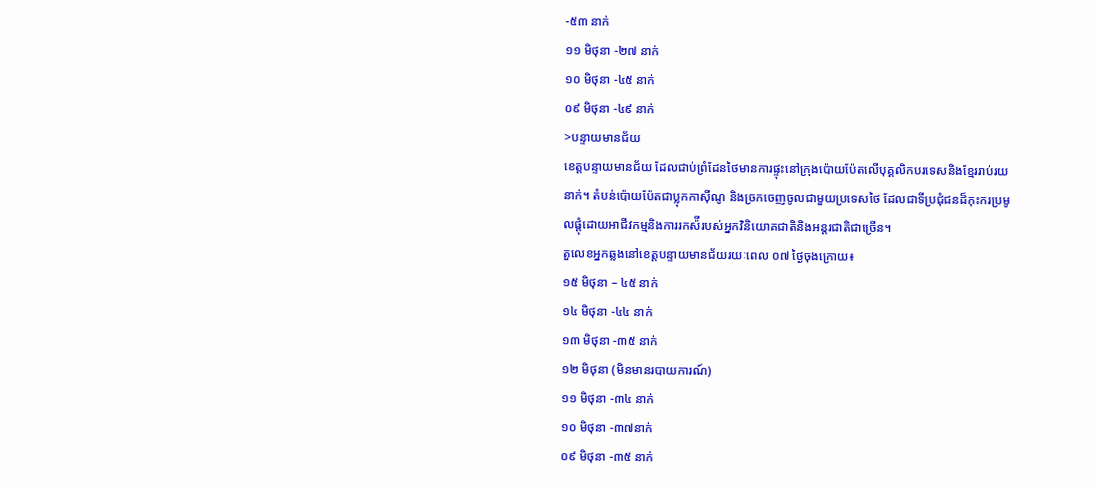-៥៣ នាក់
១១ មិថុនា -២៧ នាក់
១០ មិថុនា -៤៥ នាក់
០៩ មិថុនា -៤៩ នាក់
>បន្ទាយមានជ័យ
ខេត្តបន្ទាយមានជ័យ ដែលជាប់ព្រំដែនថៃមានការផ្ទុះនៅក្រុងប៉ោយប៉ែតលើបុគ្គលិកបរទេសនិងខ្មែររាប់រយនាក់។ តំបន់ប៉ោយប៉ែតជាប្លុកកាស៊ីណូ និងច្រកចេញចូលជាមួយប្រទេសថៃ ដែលជាទីប្រជុំជនដ៏កុះករប្រមូលផ្តុំដោយអាជីវកម្មនិងការរកស៉ីរបស់អ្នកវិនិយោគជាតិនិងអន្តរជាតិជាច្រើន។
តួលេខអ្នកឆ្លងនៅខេត្តបន្ទាយមានជ័យរយៈពេល ០៧ ថ្ងៃចុងក្រោយ៖
១៥ មិថុនា – ៤៥ នាក់
១៤ មិថុនា -៤៤ នាក់
១៣ មិថុនា -៣៥ នាក់
១២ មិថុនា (មិនមានរបាយការណ៍)
១១ មិថុនា -៣៤ នាក់
១០ មិថុនា -៣៧នាក់
០៩ មិថុនា -៣៥ នាក់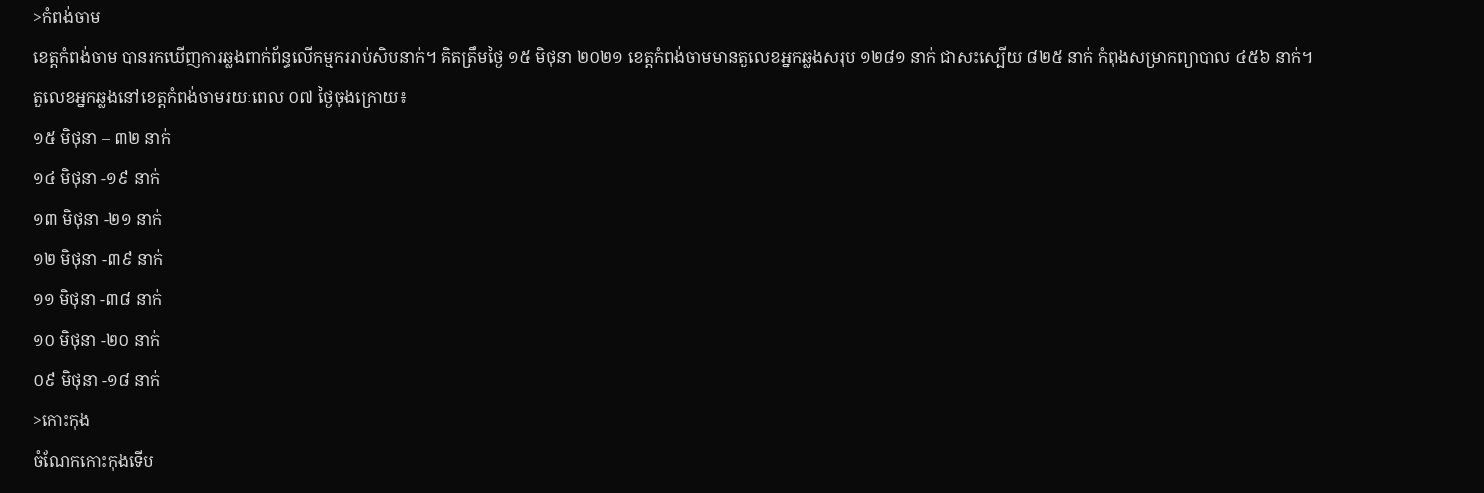>កំពង់ចាម
ខេត្តកំពង់ចាម បានរកឃើញការឆ្លងពាក់ព័ន្ធលើកម្មកររាប់សិបនាក់។ គិតត្រឹមថ្ងៃ ១៥ មិថុនា ២០២១ ខេត្តកំពង់ចាមមានតួលេខអ្នកឆ្លងសរុប ១២៨១ នាក់ ជាសះស្បើយ ៨២៥ នាក់ កំពុងសម្រាកព្យាបាល ៤៥៦ នាក់។
តួលេខអ្នកឆ្លងនៅខេត្តកំពង់ចាមរយៈពេល ០៧ ថ្ងៃចុងក្រោយ៖
១៥ មិថុនា – ៣២ នាក់
១៤ មិថុនា -១៩ នាក់
១៣ មិថុនា -២១ នាក់
១២ មិថុនា -៣៩ នាក់
១១ មិថុនា -៣៨ នាក់
១០ មិថុនា -២០ នាក់
០៩ មិថុនា -១៨ នាក់
>កោះកុង
ចំណែកកោះកុងទើប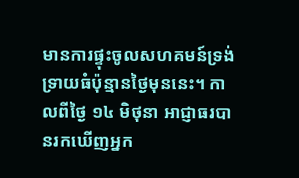មានការផ្ទុះចូលសហគមន៍ទ្រង់ទ្រាយធំប៉ុន្មានថ្ងៃមុននេះ។ កាលពីថ្ងៃ ១៤ មិថុនា អាជ្ញាធរបានរកឃើញអ្នក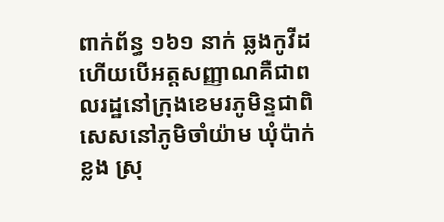ពាក់ព័ន្ធ ១៦១ នាក់ ឆ្លងកូវីដ ហើយបើអត្តសញ្ញាណគឺជាពលរដ្ឋនៅក្រុងខេមរភូមិន្ទជាពិសេសនៅភូមិចាំយ៉ាម ឃុំប៉ាក់ខ្លង ស្រុ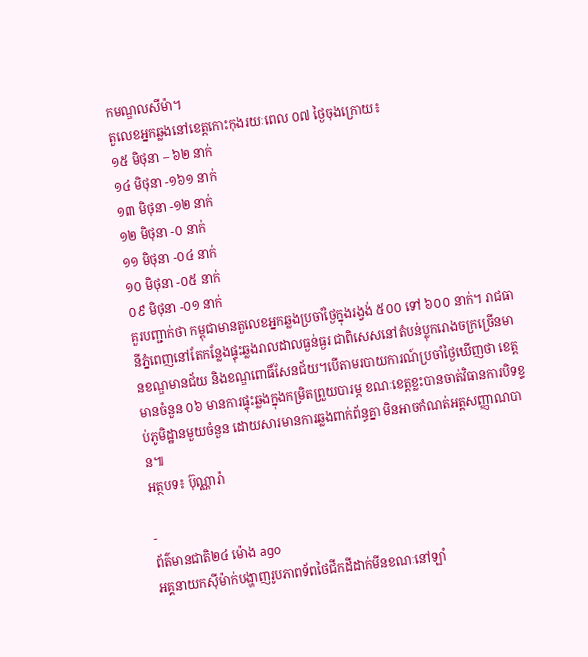កមណ្ឌលសីម៉ា។
តួលេខអ្នកឆ្លងនៅខេត្តកោះកុងរយៈពេល ០៧ ថ្ងៃចុងក្រោយ៖
១៥ មិថុនា – ៦២ នាក់
១៤ មិថុនា -១៦១ នាក់
១៣ មិថុនា -១២ នាក់
១២ មិថុនា -០ នាក់
១១ មិថុនា -០៤ នាក់
១០ មិថុនា -០៥ នាក់
០៩ មិថុនា -០១ នាក់
គួរបញ្ជាក់ថា កម្ពុជាមានតួលេខអ្នកឆ្លងប្រចាំថ្ងៃក្នុងរង្វង់ ៥០០ ទៅ ៦០០ នាក់។ រាជធានីភ្នំពេញនៅតែកន្លែងផ្ទុះឆ្លងរាលដាលធ្ងន់ធ្ងរ ជាពិសេសនៅតំបន់ប្លុករោងចក្រច្រើនមានខណ្ឌមានជ័យ និងខណ្ឌពោធិ៍សែនជ័យ។បើតាមរបាយការណ៍ប្រចាំថ្ងៃឃើញថា ខេត្តមានចំនួន ០៦ មានការផ្ទុះឆ្លងក្នុងកម្រិតព្រួយបារម្ភ ខណៈខេត្តខ្លះបានចាត់វិធានការបិទខ្ទប់ភូមិដ្ឋានមួយចំនួន ដោយសារមានការឆ្លងពាក់ព័ន្ធគ្នា មិនអាចកំណត់អត្តសញ្ញាណបាន៕
អត្ថបទ៖ ប៊ុណ្ណារ៉ា

-
ព័ត៌មានជាតិ២៤ ម៉ោង ago
អគ្គនាយកស៊ីម៉ាក់បង្ហាញរូបភាពទ័ពថៃជីកដីដាក់មីនខណៈនៅឡាំ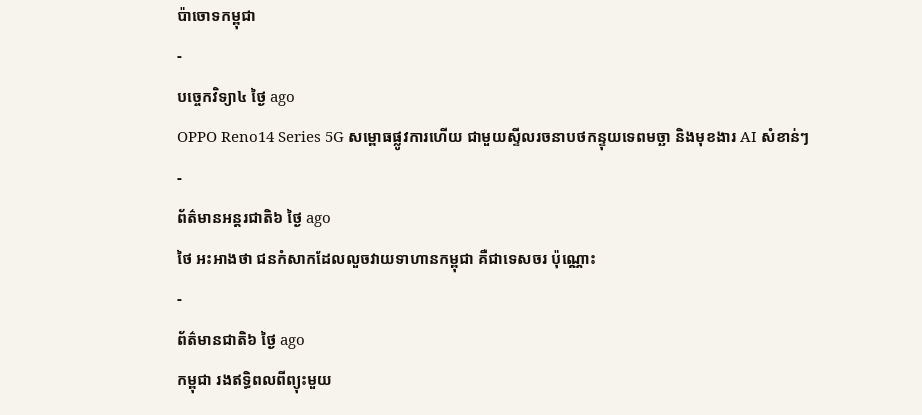ប៉ាចោទកម្ពុជា
-
បច្ចេកវិទ្យា៤ ថ្ងៃ ago
OPPO Reno14 Series 5G សម្ពោធផ្លូវការហើយ ជាមួយស្ទីលរចនាបថកន្ទុយទេពមច្ឆា និងមុខងារ AI សំខាន់ៗ
-
ព័ត៌មានអន្ដរជាតិ៦ ថ្ងៃ ago
ថៃ អះអាងថា ជនកំសាកដែលលួចវាយទាហានកម្ពុជា គឺជាទេសចរ ប៉ុណ្ណោះ
-
ព័ត៌មានជាតិ៦ ថ្ងៃ ago
កម្ពុជា រងឥទ្ធិពលពីព្យុះមួយ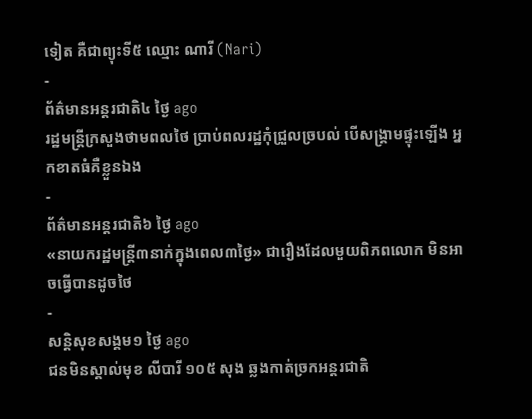ទៀត គឺជាព្យុះទី៥ ឈ្មោះ ណារី (Nari)
-
ព័ត៌មានអន្ដរជាតិ៤ ថ្ងៃ ago
រដ្ឋមន្ត្រីក្រសួងថាមពលថៃ ប្រាប់ពលរដ្ឋកុំជ្រួលច្របល់ បើសង្គ្រាមផ្ទុះឡើង អ្នកខាតធំគឺខ្លួនឯង
-
ព័ត៌មានអន្ដរជាតិ៦ ថ្ងៃ ago
«នាយករដ្ឋមន្ត្រី៣នាក់ក្នុងពេល៣ថ្ងៃ» ជារឿងដែលមួយពិភពលោក មិនអាចធ្វើបានដូចថៃ
-
សន្តិសុខសង្គម១ ថ្ងៃ ago
ជនមិនស្គាល់មុខ លីបារី ១០៥ សុង ឆ្លងកាត់ច្រកអន្តរជាតិ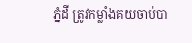ភ្នំដី ត្រូវកម្លាំងគយចាប់បា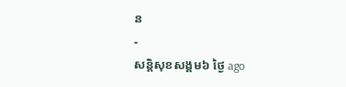ន
-
សន្តិសុខសង្គម៦ ថ្ងៃ ago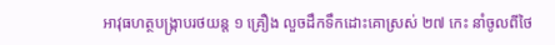អាវុធហត្ថបង្ក្រាបរថយន្ត ១ គ្រឿង លួចដឹកទឹកដោះគោស្រស់ ២៧ កេះ នាំចូលពីថៃ